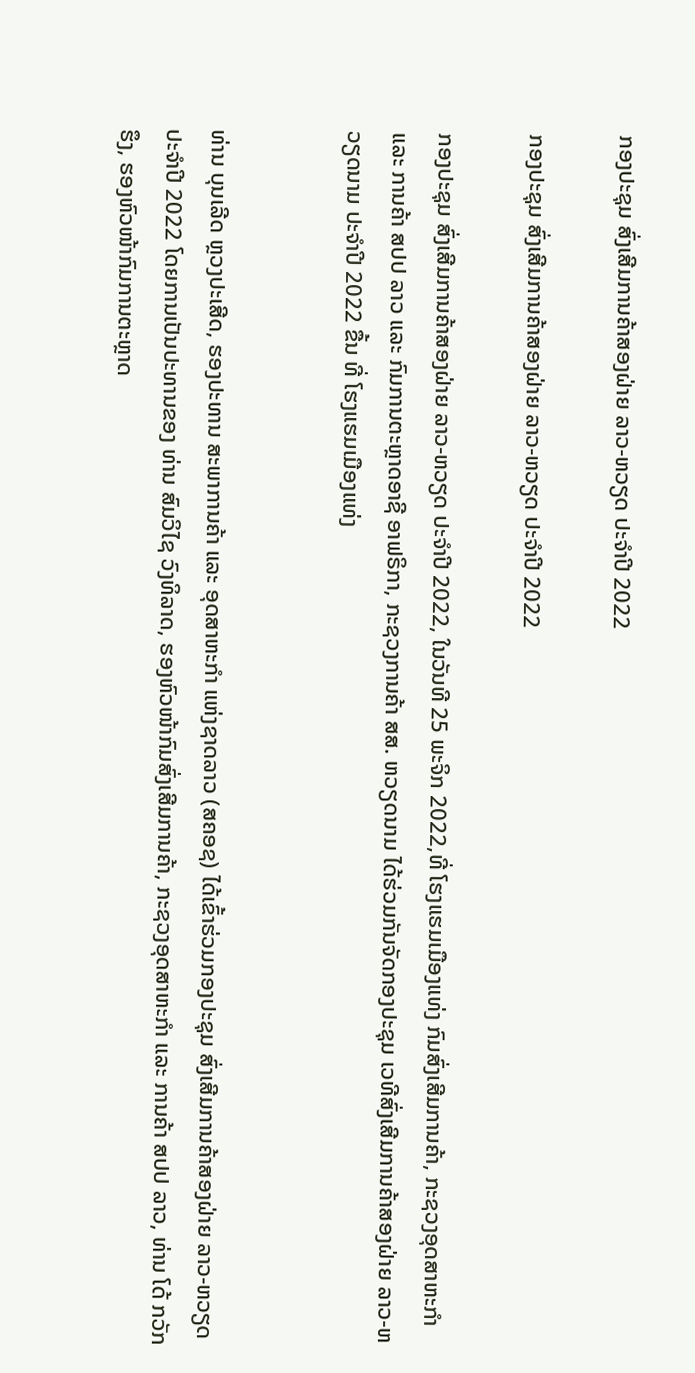ກອງປະຊຸມ ສົ່ງເສີມການຄ້າສອງຝ່າຍ ລາວ-ຫວຽດ ປະຈຳປີ 2022

ກອງປະຊຸມ ສົ່ງເສີມການຄ້າສອງຝ່າຍ ລາວ-ຫວຽດ ປະຈຳປີ 2022

ກອງປະຊຸມ ສົ່ງເສີມການຄ້າສອງຝ່າຍ ລາວ-ຫວຽດ ປະຈຳປີ 2022, ໃນວັນທີ 25 ພະຈິກ 2022,ທີ່ ໂຮງແຮມເມືອງແທ່ງ ກົມສົ່ງເສີມການຄ້າ, ກະຊວງອຸດສາຫະກຳ ແລະ ການຄ້າ ສປປ ລາວ ແລະ ກົມການຕະຫຼາດອາຊີ ອາຟຣິກາ, ກະຊວງການຄ້າ ສສ. ຫວຽດນາມ ໄດ້ຮ່ວມກັນຈັດກອງປະຊຸມ ເວທີສົ່ງເສີມການຄ້າສອງຝ່າຍ ລາວ-ຫວຽດນາມ ປະຈຳປີ 2022 ຂື້ນ ທີ່ ໂຮງແຮມເມືອງແທ່ງ


ທ່ານ ບຸນເລີດ ຫຼວງປະເສີດ, ຮອງປະທານ ສະພາການຄ້າ ແລະ ອຸດສາຫະກຳ ແຫ່ງຊາດລາວ (ສຄອຊ) ໄດ້ເຂົ້າຮ່ວມກອງປະຊຸມ ສົ່ງເສີມການຄ້າສອງຝ່າຍ ລາວ-ຫວຽດ ປະຈຳປີ 2022 ໂດຍການເປັນປະທານຂອງ ທ່ານ ສົມວິໄຊ ວົງທິລາດ, ຮອງຫົວໜ້າກົມສົ່ງເສີມການຄ້າ, ກະຊວງອຸດສາຫະກຳ ແລະ ການຄ້າ ສປປ ລາວ, ທ່ານ ໂດ້ ກວັກ ຮຶງ, ຮອງຫົວໜ້າກົມການຕະຫຼາດ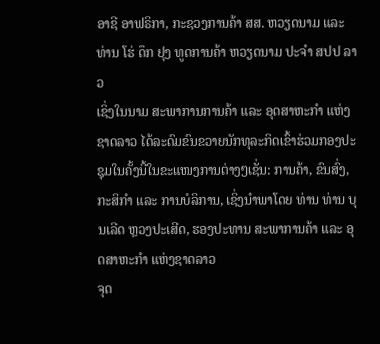ອາຊີ ອາຟຣິກາ, ກະຊວງການຄ້າ ສສ. ຫວຽດນາມ ແລະ ທ່ານ ໂຮ່ ດຶກ ຢຸງ ທູດການຄ້າ ຫວຽດນາມ ປະຈຳ ສປປ ລາວ
ເຊິ່ງໃນນາມ ສະພາການການຄ້າ ແລະ ອຸດສາຫະກຳ ແຫ່ງຊາດລາວ ໄດ້ລະດົມຂົນຂວາຍນັກທຸລະກິດເຂົ້າຮ່ວມກອງປະຊຸມໃນຄັ້ງນີ້ໃນຂະແໜງການຕ່າງໆເຊັ່ນ: ການຄ້າ, ຂົນສົ່ງ, ກະສິກຳ ແລະ ການບໍລິການ, ເຊິ່ງນຳພາໂດຍ ທ່ານ ທ່ານ ບຸນເລີດ ຫຼວງປະເສີດ, ຮອງປະທານ ສະພາການຄ້າ ແລະ ອຸດສາຫະກຳ ແຫ່ງຊາດລາວ
ຈຸດ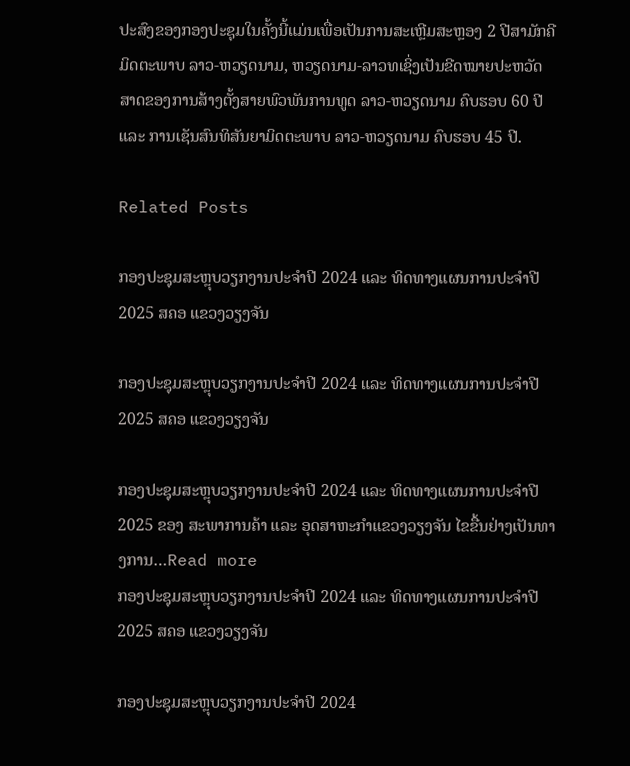ປະສົງຂອງກອງປະຊຸມໃນຄັ້ງນີ້ແມ່ນເພື່ອເປັນການສະເຫຼີມສະຫຼອງ 2 ປີສາມັກຄີມິດຕະພາບ ລາວ-ຫວຽດນາມ, ຫວຽດນາມ-ລາວທເຊິ່ງເປັນຂີດໝາຍປະຫວັດສາດຂອງການສ້າງຕັ້ງສາຍພົວພັນການທູດ ລາວ-ຫວຽດນາມ ຄົບຮອບ 60 ປີ ແລະ ການເຊັນສົນທິສັນຍາມິດຕະພາບ ລາວ-ຫວຽດນາມ ຄົບຮອບ 45 ປີ.

Related Posts

ກອງປະຊຸມສະຫຼຸບວຽກງານປະຈຳປີ 2024 ແລະ ທິດທາງແຜນການປະຈຳປີ 2025 ສຄອ ແຂວງວຽງຈັນ

ກອງປະຊຸມສະຫຼຸບວຽກງານປະຈຳປີ 2024 ແລະ ທິດທາງແຜນການປະຈຳປີ 2025 ສຄອ ແຂວງວຽງຈັນ

ກອງປະຊຸມສະຫຼຸບວຽກງານປະຈຳປີ 2024 ແລະ ທິດທາງແຜນການປະຈຳປີ 2025 ຂອງ ສະພາການຄ້າ ແລະ ອຸດສາຫະກຳແຂວງວຽງຈັນ ໄຂຂື້ນຢ່າງເປັນທາງການ…Read more
ກອງປະຊຸມສະຫຼຸບວຽກງານປະຈຳປີ 2024 ແລະ ທິດທາງແຜນການປະຈຳປີ 2025 ສຄອ ແຂວງວຽງຈັນ

ກອງປະຊຸມສະຫຼຸບວຽກງານປະຈຳປີ 2024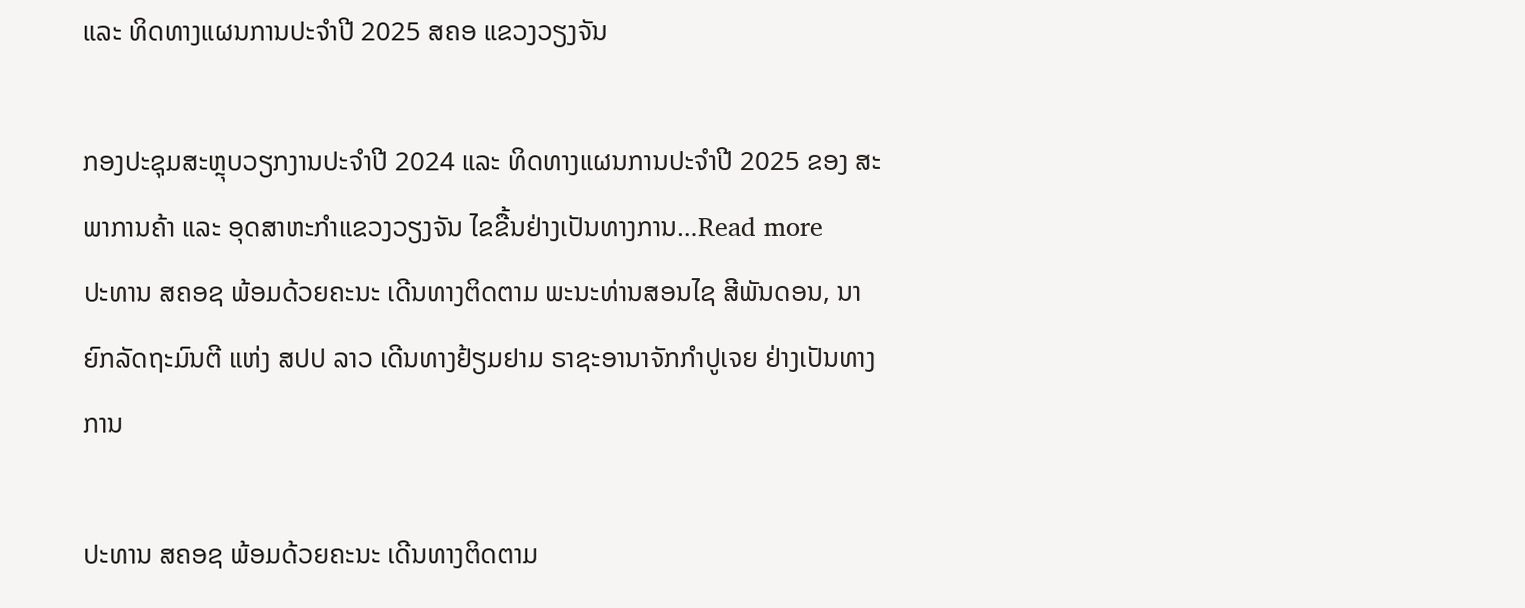ແລະ ທິດທາງແຜນການປະຈຳປີ 2025 ສຄອ ແຂວງວຽງຈັນ

ກອງປະຊຸມສະຫຼຸບວຽກງານປະຈຳປີ 2024 ແລະ ທິດທາງແຜນການປະຈຳປີ 2025 ຂອງ ສະພາການຄ້າ ແລະ ອຸດສາຫະກຳແຂວງວຽງຈັນ ໄຂຂື້ນຢ່າງເປັນທາງການ…Read more
ປະທານ ສຄອຊ ພ້ອມດ້ວຍຄະນະ ເດີນທາງຕິດຕາມ ພະນະທ່ານສອນໄຊ ສີພັນດອນ, ນາຍົກລັດຖະມົນຕີ ແຫ່ງ ສປປ ລາວ ເດີນທາງຢ້ຽມຢາມ ຣາຊະອານາຈັກກຳປູເຈຍ ຢ່າງເປັນທາງການ

ປະທານ ສຄອຊ ພ້ອມດ້ວຍຄະນະ ເດີນທາງຕິດຕາມ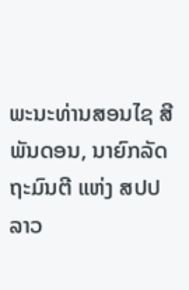ພະນະທ່ານສອນໄຊ ສີພັນດອນ, ນາຍົກລັດຖະມົນຕີ ແຫ່ງ ສປປ ລາວ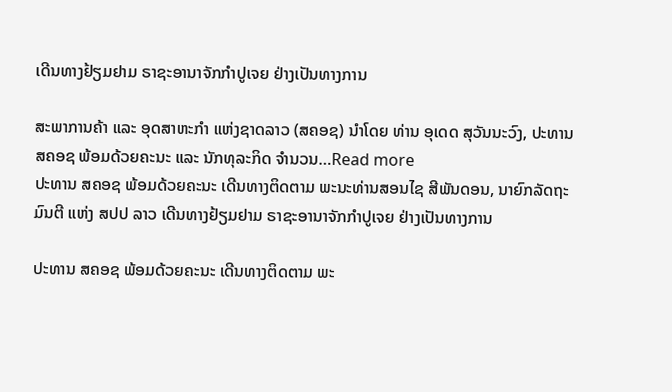ເດີນທາງຢ້ຽມຢາມ ຣາຊະອານາຈັກກຳປູເຈຍ ຢ່າງເປັນທາງການ

ສະພາການຄ້າ ແລະ ອຸດສາຫະກຳ ແຫ່ງຊາດລາວ (ສຄອຊ) ນຳໂດຍ ທ່ານ ອຸເດດ ສຸວັນນະວົງ, ປະທານ ສຄອຊ ພ້ອມດ້ວຍຄະນະ ແລະ ນັກທຸລະກິດ ຈຳນວນ…Read more
ປະທານ ສຄອຊ ພ້ອມດ້ວຍຄະນະ ເດີນທາງຕິດຕາມ ພະນະທ່ານສອນໄຊ ສີພັນດອນ, ນາຍົກລັດຖະມົນຕີ ແຫ່ງ ສປປ ລາວ ເດີນທາງຢ້ຽມຢາມ ຣາຊະອານາຈັກກຳປູເຈຍ ຢ່າງເປັນທາງການ

ປະທານ ສຄອຊ ພ້ອມດ້ວຍຄະນະ ເດີນທາງຕິດຕາມ ພະ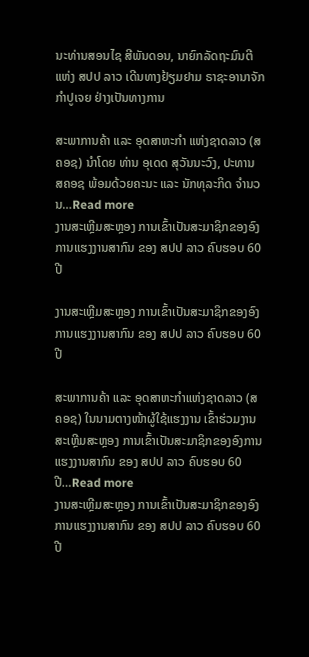ນະທ່ານສອນໄຊ ສີພັນດອນ, ນາຍົກລັດຖະມົນຕີ ແຫ່ງ ສປປ ລາວ ເດີນທາງຢ້ຽມຢາມ ຣາຊະອານາຈັກກຳປູເຈຍ ຢ່າງເປັນທາງການ

ສະພາການຄ້າ ແລະ ອຸດສາຫະກຳ ແຫ່ງຊາດລາວ (ສຄອຊ) ນຳໂດຍ ທ່ານ ອຸເດດ ສຸວັນນະວົງ, ປະທານ ສຄອຊ ພ້ອມດ້ວຍຄະນະ ແລະ ນັກທຸລະກິດ ຈຳນວນ…Read more
ງານສະເຫຼີມສະຫຼອງ ການເຂົ້າເປັນສະມາຊິກຂອງອົງການແຮງງານສາກົນ ຂອງ ສປປ ລາວ ຄົບຮອບ 60 ປີ

ງານສະເຫຼີມສະຫຼອງ ການເຂົ້າເປັນສະມາຊິກຂອງອົງການແຮງງານສາກົນ ຂອງ ສປປ ລາວ ຄົບຮອບ 60 ປີ

ສະພາການຄ້າ ແລະ ອຸດສາຫະກຳແຫ່ງຊາດລາວ (ສຄອຊ) ໃນນາມຕາງໜ້າຜູ້ໃຊ້ແຮງງານ ເຂົ້າຮ່ວມງານ ສະເຫຼີມສະຫຼອງ ການເຂົ້າເປັນສະມາຊິກຂອງອົງການແຮງງານສາກົນ ຂອງ ສປປ ລາວ ຄົບຮອບ 60 ປີ…Read more
ງານສະເຫຼີມສະຫຼອງ ການເຂົ້າເປັນສະມາຊິກຂອງອົງການແຮງງານສາກົນ ຂອງ ສປປ ລາວ ຄົບຮອບ 60 ປີ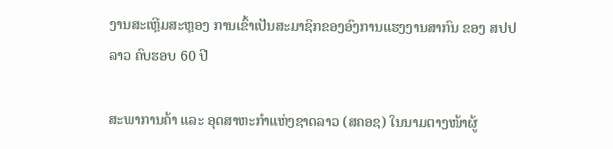ງານສະເຫຼີມສະຫຼອງ ການເຂົ້າເປັນສະມາຊິກຂອງອົງການແຮງງານສາກົນ ຂອງ ສປປ ລາວ ຄົບຮອບ 60 ປີ

ສະພາການຄ້າ ແລະ ອຸດສາຫະກຳແຫ່ງຊາດລາວ (ສຄອຊ) ໃນນາມຕາງໜ້າຜູ້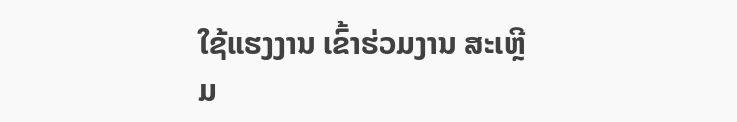ໃຊ້ແຮງງານ ເຂົ້າຮ່ວມງານ ສະເຫຼີມ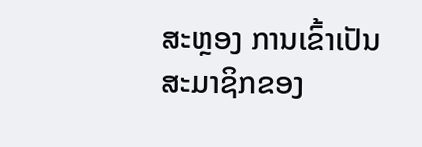ສະຫຼອງ ການເຂົ້າເປັນສະມາຊິກຂອງ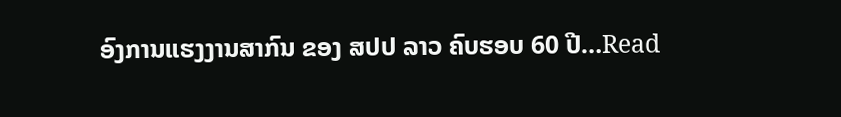ອົງການແຮງງານສາກົນ ຂອງ ສປປ ລາວ ຄົບຮອບ 60 ປີ…Read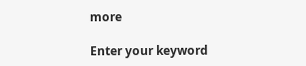more

Enter your keyword